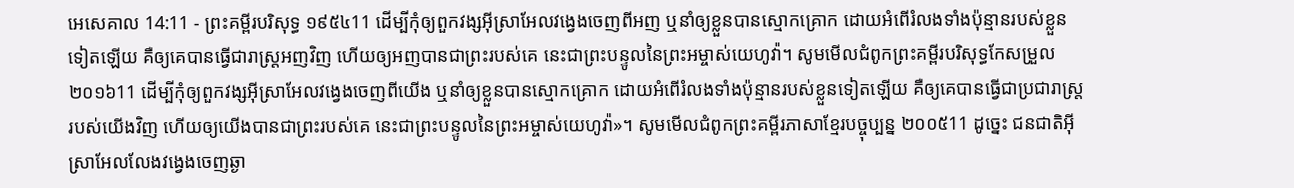អេសេគាល 14:11 - ព្រះគម្ពីរបរិសុទ្ធ ១៩៥៤11 ដើម្បីកុំឲ្យពួកវង្សអ៊ីស្រាអែលវង្វេងចេញពីអញ ឬនាំឲ្យខ្លួនបានស្មោកគ្រោក ដោយអំពើរំលងទាំងប៉ុន្មានរបស់ខ្លួនទៀតឡើយ គឺឲ្យគេបានធ្វើជារាស្ត្រអញវិញ ហើយឲ្យអញបានជាព្រះរបស់គេ នេះជាព្រះបន្ទូលនៃព្រះអម្ចាស់យេហូវ៉ា។ សូមមើលជំពូកព្រះគម្ពីរបរិសុទ្ធកែសម្រួល ២០១៦11 ដើម្បីកុំឲ្យពួកវង្សអ៊ីស្រាអែលវង្វេងចេញពីយើង ឬនាំឲ្យខ្លួនបានស្មោកគ្រោក ដោយអំពើរំលងទាំងប៉ុន្មានរបស់ខ្លួនទៀតឡើយ គឺឲ្យគេបានធ្វើជាប្រជារាស្ត្ររបស់យើងវិញ ហើយឲ្យយើងបានជាព្រះរបស់គេ នេះជាព្រះបន្ទូលនៃព្រះអម្ចាស់យេហូវ៉ា»។ សូមមើលជំពូកព្រះគម្ពីរភាសាខ្មែរបច្ចុប្បន្ន ២០០៥11 ដូច្នេះ ជនជាតិអ៊ីស្រាអែលលែងវង្វេងចេញឆ្ងា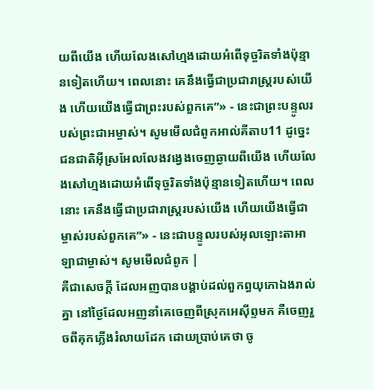យពីយើង ហើយលែងសៅហ្មងដោយអំពើទុច្ចរិតទាំងប៉ុន្មានទៀតហើយ។ ពេលនោះ គេនឹងធ្វើជាប្រជារាស្ត្ររបស់យើង ហើយយើងធ្វើជាព្រះរបស់ពួកគេ”» - នេះជាព្រះបន្ទូលរបស់ព្រះជាអម្ចាស់។ សូមមើលជំពូកអាល់គីតាប11 ដូច្នេះ ជនជាតិអ៊ីស្រអែលលែងវង្វេងចេញឆ្ងាយពីយើង ហើយលែងសៅហ្មងដោយអំពើទុច្ចរិតទាំងប៉ុន្មានទៀតហើយ។ ពេលនោះ គេនឹងធ្វើជាប្រជារាស្ត្ររបស់យើង ហើយយើងធ្វើជាម្ចាស់របស់ពួកគេ”» - នេះជាបន្ទូលរបស់អុលឡោះតាអាឡាជាម្ចាស់។ សូមមើលជំពូក |
គឺជាសេចក្ដី ដែលអញបានបង្គាប់ដល់ពួកព្ធយុកោឯងរាល់គ្នា នៅថ្ងៃដែលអញនាំគេចេញពីស្រុកអេស៊ីព្ទមក គឺចេញរួចពីគុកភ្លើងរំលាយដែក ដោយប្រាប់គេថា ចូ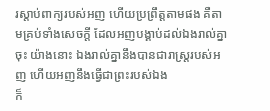រស្តាប់ពាក្យរបស់អញ ហើយប្រព្រឹត្តតាមផង គឺតាមគ្រប់ទាំងសេចក្ដី ដែលអញបង្គាប់ដល់ឯងរាល់គ្នាចុះ យ៉ាងនោះ ឯងរាល់គ្នានឹងបានជារាស្ត្ររបស់អញ ហើយអញនឹងធ្វើជាព្រះរបស់ឯង
ក៏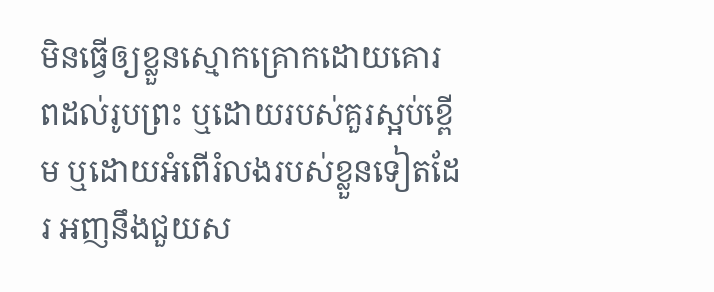មិនធ្វើឲ្យខ្លួនស្មោកគ្រោកដោយគោរពដល់រូបព្រះ ឬដោយរបស់គួរស្អប់ខ្ពើម ឬដោយអំពើរំលងរបស់ខ្លួនទៀតដែរ អញនឹងជួយស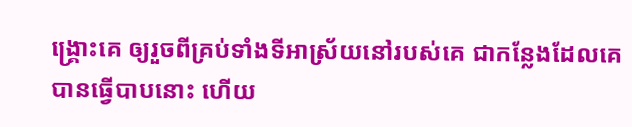ង្គ្រោះគេ ឲ្យរួចពីគ្រប់ទាំងទីអាស្រ័យនៅរបស់គេ ជាកន្លែងដែលគេបានធ្វើបាបនោះ ហើយ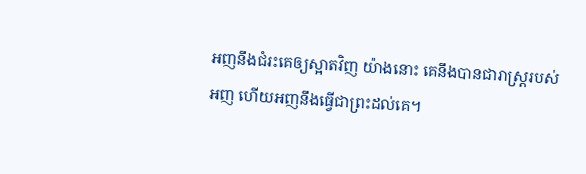អញនឹងជំរះគេឲ្យស្អាតវិញ យ៉ាងនោះ គេនឹងបានជារាស្ត្ររបស់អញ ហើយអញនឹងធ្វើជាព្រះដល់គេ។